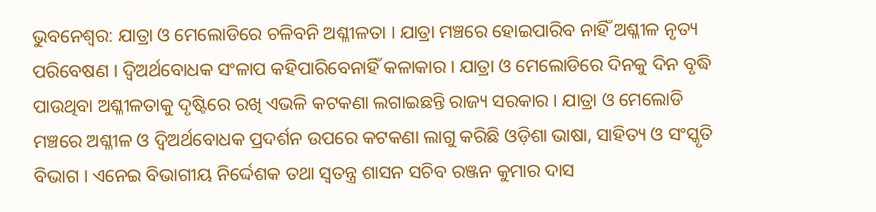ଭୁବନେଶ୍ବର: ଯାତ୍ରା ଓ ମେଲୋଡିରେ ଚଳିବନି ଅଶ୍ଳୀଳତା । ଯାତ୍ରା ମଞ୍ଚରେ ହୋଇପାରିବ ନାହିଁ ଅଶ୍ଳୀଳ ନୃତ୍ୟ ପରିବେଷଣ । ଦ୍ବିଅର୍ଥବୋଧକ ସଂଳାପ କହିପାରିବେନାହିଁ କଳାକାର । ଯାତ୍ରା ଓ ମେଲୋଡିରେ ଦିନକୁ ଦିନ ବୃଦ୍ଧି ପାଉଥିବା ଅଶ୍ଳୀଳତାକୁ ଦୃଷ୍ଟିରେ ରଖି ଏଭଳି କଟକଣା ଲଗାଇଛନ୍ତି ରାଜ୍ୟ ସରକାର । ଯାତ୍ରା ଓ ମେଲୋଡି ମଞ୍ଚରେ ଅଶ୍ଳୀଳ ଓ ଦ୍ଵିଅର୍ଥବୋଧକ ପ୍ରଦର୍ଶନ ଉପରେ କଟକଣା ଲାଗୁ କରିଛି ଓଡ଼ିଶା ଭାଷା, ସାହିତ୍ୟ ଓ ସଂସ୍କୃତି ବିଭାଗ । ଏନେଇ ବିଭାଗୀୟ ନିର୍ଦ୍ଦେଶକ ତଥା ସ୍ୱତନ୍ତ୍ର ଶାସନ ସଚିବ ରଞ୍ଜନ କୁମାର ଦାସ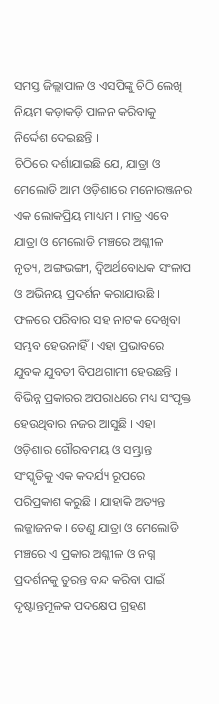ସମସ୍ତ ଜିଲ୍ଲାପାଳ ଓ ଏସପିଙ୍କୁ ଚିଠି ଲେଖି ନିୟମ କଡ଼ାକଡ଼ି ପାଳନ କରିବାକୁ ନିର୍ଦ୍ଦେଶ ଦେଇଛନ୍ତି ।
ଚିଠିରେ ଦର୍ଶାଯାଇଛି ଯେ, ଯାତ୍ରା ଓ ମେଲୋଡି ଆମ ଓଡ଼ିଶାରେ ମନୋରଞ୍ଜନର ଏକ ଲୋକପ୍ରିୟ ମାଧ୍ୟମ । ମାତ୍ର ଏବେ ଯାତ୍ରା ଓ ମେଲୋଡି ମଞ୍ଚରେ ଅଶ୍ଳୀଳ ନୃତ୍ୟ, ଅଙ୍ଗଭଙ୍ଗୀ, ଦ୍ବିଅର୍ଥବୋଧକ ସଂଳାପ ଓ ଅଭିନୟ ପ୍ରଦର୍ଶନ କରାଯାଉଛି । ଫଳରେ ପରିବାର ସହ ନାଟକ ଦେଖିବା ସମ୍ଭବ ହେଉନାହିଁ । ଏହା ପ୍ରଭାବରେ ଯୁବକ ଯୁବତୀ ବିପଥଗାମୀ ହେଉଛନ୍ତି । ବିଭିନ୍ନ ପ୍ରକାରର ଅପରାଧରେ ମଧ୍ୟ ସଂପୃକ୍ତ ହେଉଥିବାର ନଜର ଆସୁଛି । ଏହା ଓଡ଼ିଶାର ଗୌରବମୟ ଓ ସମ୍ଭ୍ରାନ୍ତ ସଂସ୍କୃତିକୁ ଏକ କଦର୍ଯ୍ୟ ରୂପରେ ପରିପ୍ରକାଶ କରୁଛି । ଯାହାକି ଅତ୍ୟନ୍ତ ଲଜ୍ଜାଜନକ । ତେଣୁ ଯାତ୍ରା ଓ ମେଲୋଡି ମଞ୍ଚରେ ଏ ପ୍ରକାର ଅଶ୍ଳୀଳ ଓ ନଗ୍ନ ପ୍ରଦର୍ଶନକୁ ତୁରନ୍ତ ବନ୍ଦ କରିବା ପାଇଁ ଦୃଷ୍ଟାନ୍ତମୂଳକ ପଦକ୍ଷେପ ଗ୍ରହଣ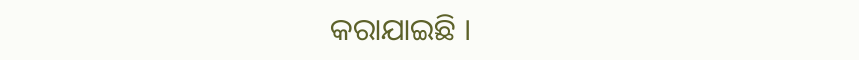କରାଯାଇଛି ।